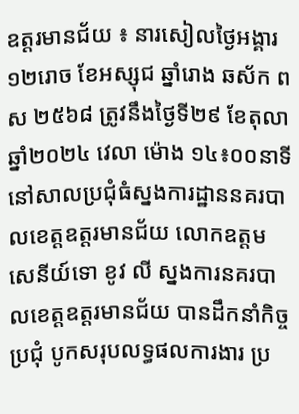ឧត្ដរមានជ័យ ៖ នារសៀលថ្ងៃអង្គារ ១២រោច ខែអស្សុជ ឆ្នាំរោង ឆស័ក ពស ២៥៦៨ ត្រូវនឹងថ្ងៃទី២៩ ខែតុលា ឆ្នាំ២០២៤ វេលា ម៉ោង ១៤៖០០នាទី នៅសាលប្រជុំធំស្នងការដ្ឋាននគរបាលខេត្តឧត្ដរមានជ័យ លោកឧត្តមសេនីយ៍ទោ ខូវ លី ស្នងការនគរបាលខេត្តឧត្ដរមានជ័យ បានដឹកនាំកិច្ចប្រជុំ បូកសរុបលទ្ធផលការងារ ប្រ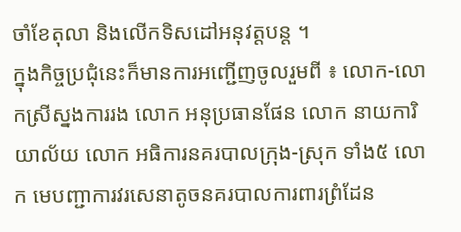ចាំខែតុលា និងលើកទិសដៅអនុវត្តបន្ត ។
ក្នុងកិច្ចប្រជុំនេះក៏មានការអញ្ជើញចូលរួមពី ៖ លោក-លោកស្រីស្នងការរង លោក អនុប្រធានផែន លោក នាយការិយាល័យ លោក អធិការនគរបាលក្រុង-ស្រុក ទាំង៥ លោក មេបញ្ជាការវរសេនាតូចនគរបាលការពារព្រំដែន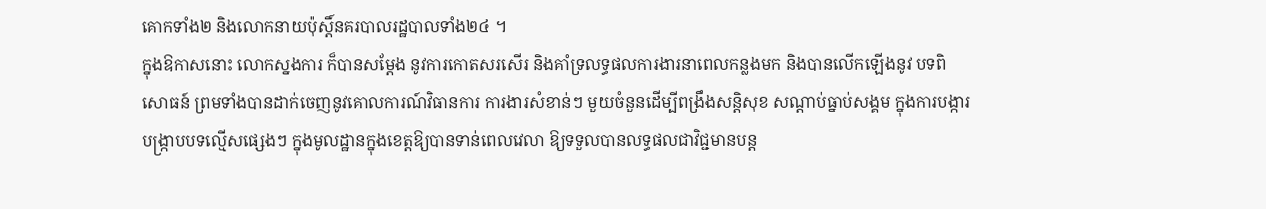គោកទាំង២ និងលោកនាយប៉ុស្តិ៍នគរបាលរដ្ឋបាលទាំង២៤ ។
ក្នុងឱកាសនោះ លោកស្នងការ ក៏បានសម្តែង នូវការកោតសរសើរ និងគាំទ្រលទ្ធផលការងារនាពេលកន្លងមក និងបានលើកឡើងនូវ បទពិសោធន៍ ព្រមទាំងបានដាក់ចេញនូវគោលការណ៍វិធានការ ការងារសំខាន់ៗ មួយចំនួនដើម្បីពង្រឹងសន្តិសុខ សណ្តាប់ធ្នាប់សង្គម ក្នុងការបង្ការបង្ក្រាបបទល្មើសផ្សេងៗ ក្នុងមូលដ្ឋានក្នុងខេត្តឱ្យបានទាន់ពេលវេលា ឱ្យទទួលបានលទ្ធផលជាវិជ្ជមានបន្ត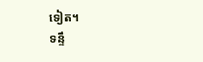ទៀត។
ទន្ទឹ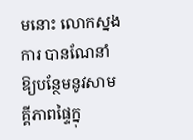មនោះ លោកស្នងការ បានណែនាំឱ្យបន្ថែមនូវសាមគ្គីភាពផ្ទៃក្នុ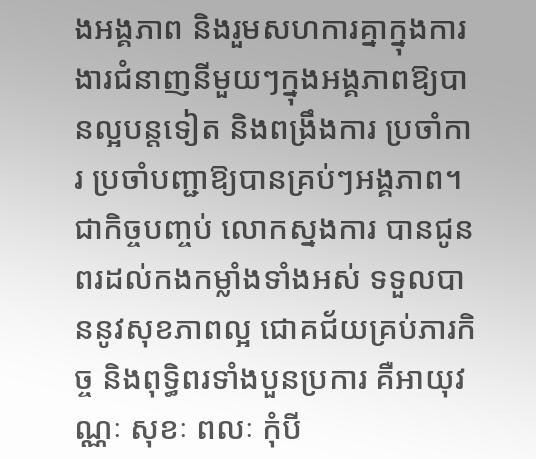ងអង្គភាព និងរួមសហការគ្នាក្នុងការងារជំនាញនីមួយៗក្នុងអង្គភាពឱ្យបានល្អបន្តទៀត និងពង្រឹងការ ប្រចាំការ ប្រចាំបញ្ជាឱ្យបានគ្រប់ៗអង្គភាព។
ជាកិច្ចបញ្ចប់ លោកស្នងការ បានជូនពរដល់កងកម្លាំងទាំងអស់ ទទួលបាននូវសុខភាពល្អ ជោគជ័យគ្រប់ភារកិច្ច និងពុទ្ធិពរទាំងបួនប្រការ គឺអាយុវណ្ណៈ សុខៈ ពលៈ កុំបី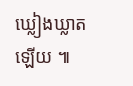ឃ្លៀងឃ្លាតឡេីយ ៕